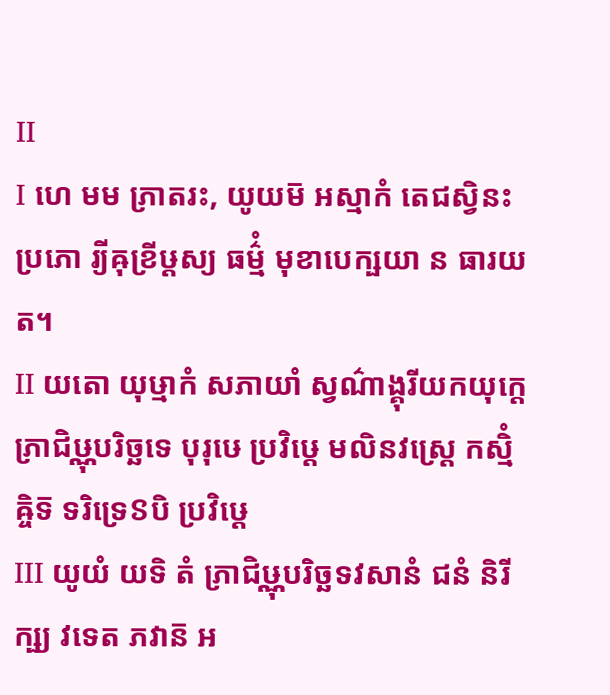Ⅱ
Ⅰ ហេ មម ភ្រាតរះ, យូយម៑ អស្មាកំ តេជស្វិនះ ប្រភោ រ្យីឝុខ្រីឞ្ដស្យ ធម៌្មំ មុខាបេក្ឞយា ន ធារយត។
Ⅱ យតោ យុឞ្មាកំ សភាយាំ ស្វណ៌ាង្គុរីយកយុក្តេ ភ្រាជិឞ្ណុបរិច្ឆទេ បុរុឞេ ប្រវិឞ្ដេ មលិនវស្ត្រេ កស្មិំឝ្ចិទ៑ ទរិទ្រេៜបិ ប្រវិឞ្ដេ
Ⅲ យូយំ យទិ តំ ភ្រាជិឞ្ណុបរិច្ឆទវសានំ ជនំ និរីក្ឞ្យ វទេត ភវាន៑ អ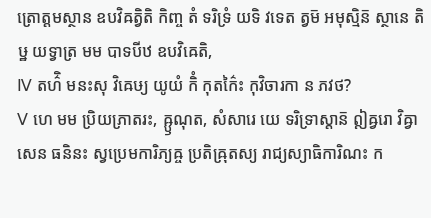ត្រោត្តមស្ថាន ឧបវិឝត្វិតិ កិញ្ច តំ ទរិទ្រំ យទិ វទេត ត្វម៑ អមុស្មិន៑ ស្ថានេ តិឞ្ឋ យទ្វាត្រ មម បាទបីឋ ឧបវិឝេតិ,
Ⅳ តហ៌ិ មនះសុ វិឝេឞ្យ យូយំ កិំ កុតក៌ៃះ កុវិចារកា ន ភវថ?
Ⅴ ហេ មម ប្រិយភ្រាតរះ, ឝ្ឫណុត, សំសារេ យេ ទរិទ្រាស្តាន៑ ឦឝ្វរោ វិឝ្វាសេន ធនិនះ ស្វប្រេមការិភ្យឝ្ច ប្រតិឝ្រុតស្យ រាជ្យស្យាធិការិណះ ក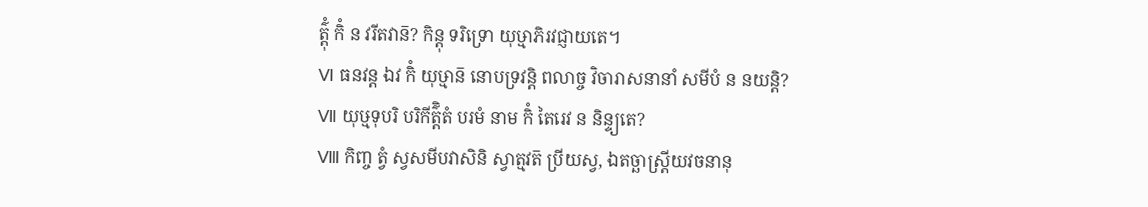ត៌្តុំ កិំ ន វរីតវាន៑? កិន្តុ ទរិទ្រោ យុឞ្មាភិរវជ្ញាយតេ។
Ⅵ ធនវន្ត ឯវ កិំ យុឞ្មាន៑ នោបទ្រវន្តិ ពលាច្ច វិចារាសនានាំ សមីបំ ន នយន្តិ?
Ⅶ យុឞ្មទុបរិ បរិកីត៌្តិតំ បរមំ នាម កិំ តៃរេវ ន និន្ទ្យតេ?
Ⅷ កិញ្ច ត្វំ ស្វសមីបវាសិនិ ស្វាត្មវត៑ ប្រីយស្វ, ឯតច្ឆាស្ត្រីយវចនានុ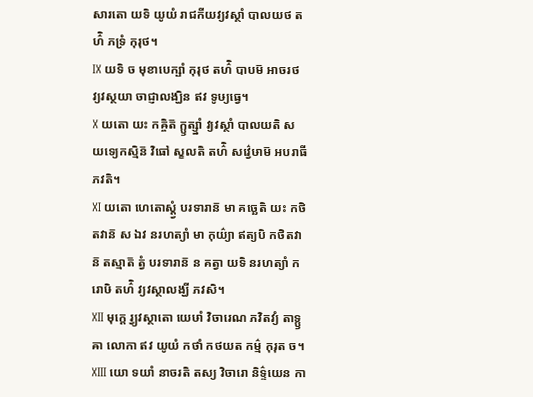សារតោ យទិ យូយំ រាជកីយវ្យវស្ថាំ បាលយថ តហ៌ិ ភទ្រំ កុរុថ។
Ⅸ យទិ ច មុខាបេក្ឞាំ កុរុថ តហ៌ិ បាបម៑ អាចរថ វ្យវស្ថយា ចាជ្ញាលង្ឃិន ឥវ ទូឞ្យធ្វេ។
Ⅹ យតោ យះ កឝ្ចិត៑ ក្ឫត្ស្នាំ វ្យវស្ថាំ បាលយតិ ស យទ្យេកស្មិន៑ វិធៅ ស្ខលតិ តហ៌ិ សវ៌្វេឞាម៑ អបរាធី ភវតិ។
Ⅺ យតោ ហេតោស្ត្វំ បរទារាន៑ មា គច្ឆេតិ យះ កថិតវាន៑ ស ឯវ នរហត្យាំ មា កុយ៌្យា ឥត្យបិ កថិតវាន៑ តស្មាត៑ ត្វំ បរទារាន៑ ន គត្វា យទិ នរហត្យាំ ករោឞិ តហ៌ិ វ្យវស្ថាលង្ឃី ភវសិ។
Ⅻ មុក្តេ រ្វ្យវស្ថាតោ យេឞាំ វិចារេណ ភវិតវ្យំ តាទ្ឫឝា លោកា ឥវ យូយំ កថាំ កថយត កម៌្ម កុរុត ច។
ⅩⅢ យោ ទយាំ នាចរតិ តស្យ វិចារោ និទ៌្ទយេន កា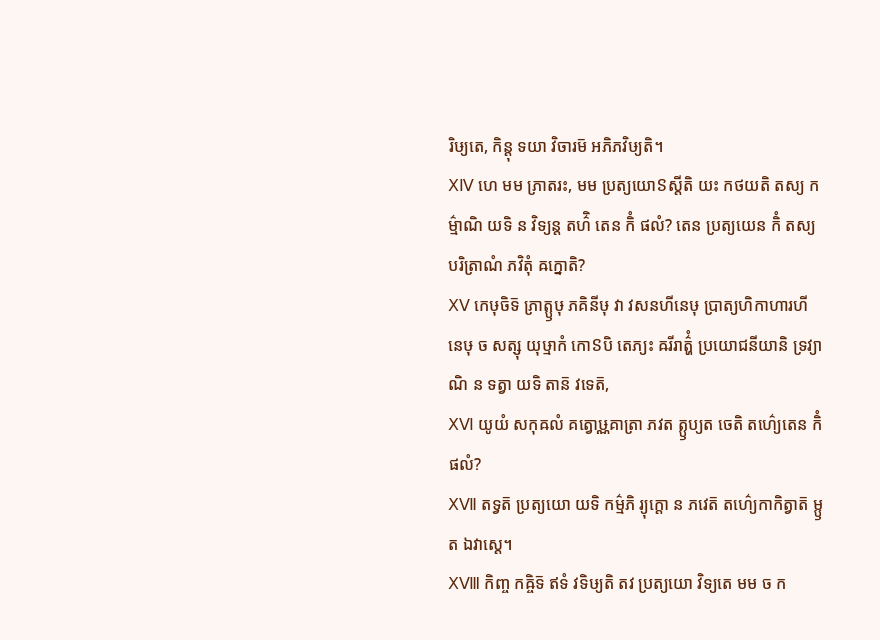រិឞ្យតេ, កិន្តុ ទយា វិចារម៑ អភិភវិឞ្យតិ។
ⅩⅣ ហេ មម ភ្រាតរះ, មម ប្រត្យយោៜស្តីតិ យះ កថយតិ តស្យ កម៌្មាណិ យទិ ន វិទ្យន្ត តហ៌ិ តេន កិំ ផលំ? តេន ប្រត្យយេន កិំ តស្យ បរិត្រាណំ ភវិតុំ ឝក្នោតិ?
ⅩⅤ កេឞុចិទ៑ ភ្រាត្ឫឞុ ភគិនីឞុ វា វសនហីនេឞុ ប្រាត្យហិកាហារហីនេឞុ ច សត្សុ យុឞ្មាកំ កោៜបិ តេភ្យះ ឝរីរាត៌្ហំ ប្រយោជនីយានិ ទ្រវ្យាណិ ន ទត្វា យទិ តាន៑ វទេត៑,
ⅩⅥ យូយំ សកុឝលំ គត្វោឞ្ណគាត្រា ភវត ត្ឫប្យត ចេតិ តហ៌្យេតេន កិំ ផលំ?
ⅩⅦ តទ្វត៑ ប្រត្យយោ យទិ កម៌្មភិ រ្យុក្តោ ន ភវេត៑ តហ៌្យេកាកិត្វាត៑ ម្ឫត ឯវាស្តេ។
ⅩⅧ កិញ្ច កឝ្ចិទ៑ ឥទំ វទិឞ្យតិ តវ ប្រត្យយោ វិទ្យតេ មម ច ក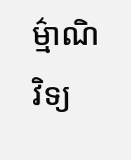ម៌្មាណិ វិទ្យ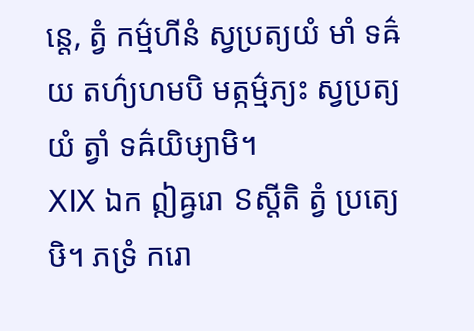ន្តេ, ត្វំ កម៌្មហីនំ ស្វប្រត្យយំ មាំ ទឝ៌យ តហ៌្យហមបិ មត្កម៌្មភ្យះ ស្វប្រត្យយំ ត្វាំ ទឝ៌យិឞ្យាមិ។
ⅩⅨ ឯក ឦឝ្វរោ ៜស្តីតិ ត្វំ ប្រត្យេឞិ។ ភទ្រំ ករោ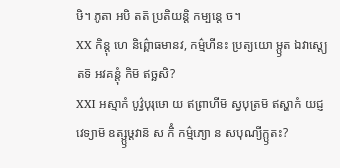ឞិ។ ភូតា អបិ តត៑ ប្រតិយន្តិ កម្បន្តេ ច។
ⅩⅩ កិន្តុ ហេ និព៌្ពោធមានវ, កម៌្មហីនះ ប្រត្យយោ ម្ឫត ឯវាស្ត្យេតទ៑ អវគន្តុំ កិម៑ ឥច្ឆសិ?
ⅩⅪ អស្មាកំ បូវ៌្វបុរុឞោ យ ឥព្រាហីម៑ ស្វបុត្រម៑ ឥស្ហាកំ យជ្ញវេទ្យាម៑ ឧត្ស្ឫឞ្ដវាន៑ ស កិំ កម៌្មភ្យោ ន សបុណ្យីក្ឫតះ?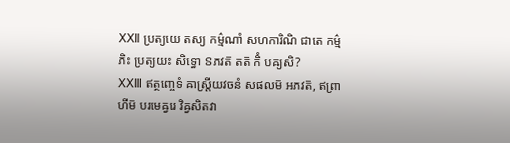ⅩⅫ ប្រត្យយេ តស្យ កម៌្មណាំ សហការិណិ ជាតេ កម៌្មភិះ ប្រត្យយះ សិទ្ធោ ៜភវត៑ តត៑ កិំ បឝ្យសិ?
ⅩⅩⅢ ឥត្ថញ្ចេទំ ឝាស្ត្រីយវចនំ សផលម៑ អភវត៑, ឥព្រាហីម៑ បរមេឝ្វរេ វិឝ្វសិតវា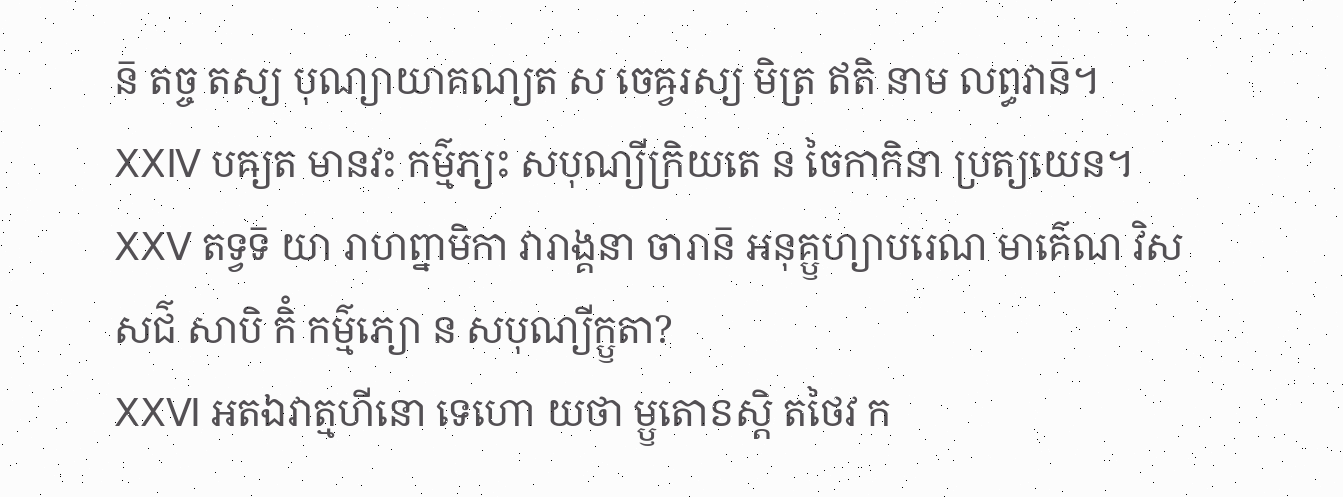ន៑ តច្ច តស្យ បុណ្យាយាគណ្យត ស ចេឝ្វរស្យ មិត្រ ឥតិ នាម លព្ធវាន៑។
ⅩⅩⅣ បឝ្យត មានវះ កម៌្មភ្យះ សបុណ្យីក្រិយតេ ន ចៃកាកិនា ប្រត្យយេន។
ⅩⅩⅤ តទ្វទ៑ យា រាហព្នាមិកា វារាង្គនា ចារាន៑ អនុគ្ឫហ្យាបរេណ មាគ៌េណ វិសសជ៌ សាបិ កិំ កម៌្មភ្យោ ន សបុណ្យីក្ឫតា?
ⅩⅩⅥ អតឯវាត្មហីនោ ទេហោ យថា ម្ឫតោៜស្តិ តថៃវ ក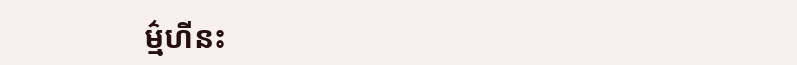ម៌្មហីនះ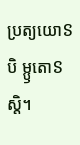ប្រត្យយោៜបិ ម្ឫតោៜស្តិ។